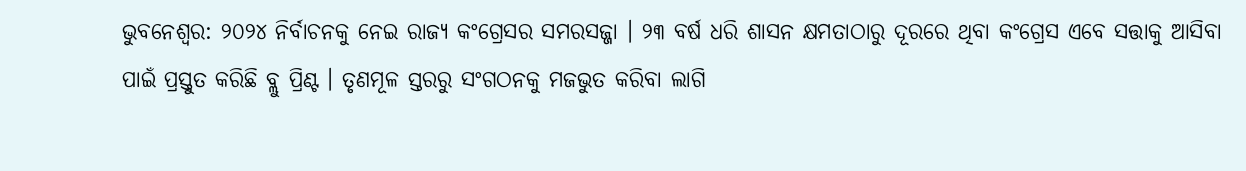ଭୁବନେଶ୍ବର: ୨୦୨୪ ନିର୍ବାଚନକୁ ନେଇ ରାଜ୍ୟ କଂଗ୍ରେସର ସମରସଜ୍ଜା । ୨୩ ବର୍ଷ ଧରି ଶାସନ କ୍ଷମତାଠାରୁ ଦୂରରେ ଥିବା କଂଗ୍ରେସ ଏବେ ସତ୍ତାକୁ ଆସିବା ପାଇଁ ପ୍ରସ୍ତୁତ କରିଛି ବ୍ଲୁ ପ୍ରିଣ୍ଟ । ତୃଣମୂଳ ସ୍ତରରୁ ସଂଗଠନକୁ ମଜଭୁତ କରିବା ଲାଗି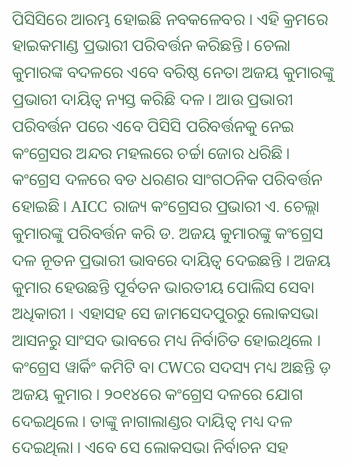ପିସିସିରେ ଆରମ୍ଭ ହୋଇଛି ନବକଳେବର । ଏହି କ୍ରମରେ ହାଇକମାଣ୍ଡ ପ୍ରଭାରୀ ପରିବର୍ତ୍ତନ କରିଛନ୍ତି । ଚେଲା କୁମାରଙ୍କ ବଦଳରେ ଏବେ ବରିଷ୍ଠ ନେତା ଅଜୟ କୁମାରଙ୍କୁ ପ୍ରଭାରୀ ଦାୟିତ୍ବ ନ୍ୟସ୍ତ କରିଛି ଦଳ । ଆଉ ପ୍ରଭାରୀ ପରିବର୍ତ୍ତନ ପରେ ଏବେ ପିସିସି ପରିବର୍ତ୍ତନକୁ ନେଇ କଂଗ୍ରେସର ଅନ୍ଦର ମହଲରେ ଚର୍ଚ୍ଚା ଜୋର ଧରିଛି ।
କଂଗ୍ରେସ ଦଳରେ ବଡ ଧରଣର ସାଂଗଠନିକ ପରିବର୍ତ୍ତନ ହୋଇଛି । AICC ରାଜ୍ୟ କଂଗ୍ରେସର ପ୍ରଭାରୀ ଏ. ଚେଲ୍ଲା କୁମାରଙ୍କୁ ପରିବର୍ତ୍ତନ କରି ଡ. ଅଜୟ କୁମାରଙ୍କୁ କଂଗ୍ରେସ ଦଳ ନୂତନ ପ୍ରଭାରୀ ଭାବରେ ଦାୟିତ୍ବ ଦେଇଛନ୍ତି । ଅଜୟ କୁମାର ହେଉଛନ୍ତି ପୂର୍ବତନ ଭାରତୀୟ ପୋଲିସ ସେବା ଅଧିକାରୀ । ଏହାସହ ସେ ଜାମସେଦପୁରରୁ ଲୋକସଭା ଆସନରୁ ସାଂସଦ ଭାବରେ ମଧ୍ୟ ନିର୍ବାଚିତ ହୋଇଥିଲେ । କଂଗ୍ରେସ ୱାର୍କିଂ କମିଟି ବା CWCର ସଦସ୍ୟ ମଧ୍ୟ ଅଛନ୍ତି ଡ଼ ଅଜୟ କୁମାର । ୨୦୧୪ରେ କଂଗ୍ରେସ ଦଳରେ ଯୋଗ ଦେଇଥିଲେ । ତାଙ୍କୁ ନାଗାଲାଣ୍ଡର ଦାୟିତ୍ବ ମଧ୍ୟ ଦଳ ଦେଇଥିଲା । ଏବେ ସେ ଲୋକସଭା ନିର୍ବାଚନ ସହ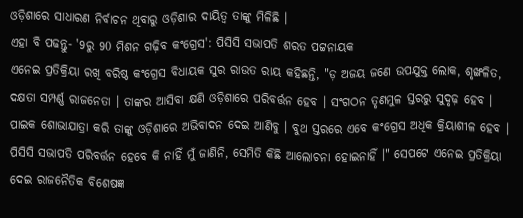ଓଡ଼ିଶାରେ ସାଧାରଣ ନିର୍ବାଚନ ଥିବାରୁ ଓଡ଼ିଶାର ଦାୟିତ୍ବ ତାଙ୍କୁ ମିଳିଛି ।
ଏହା ବି ପଢନ୍ତୁ- '9ରୁ 90 ମିଶନ ଗଢ଼ିବ କଂଗ୍ରେସ': ପିସିସି ସଭାପତି ଶରତ ପଟ୍ଟନାୟକ
ଏନେଇ ପ୍ରତିକ୍ରିୟା ରଖି ବରିଷ୍ଠ କଂଗ୍ରେସ ବିଧାୟକ ସୁର ରାଉତ ରାୟ କହିଛନ୍ତି, "ଡ଼ ଅଜୟ ଜଣେ ଉପଯୁକ୍ତ ଲୋକ, ଶୃଙ୍ଖଳିତ, ଦକ୍ଷତା ସମ୍ପର୍ଣ୍ଣ ରାଜନେତା । ତାଙ୍କର ଆସିବା କ୍ଷଣି ଓଡ଼ିଶାରେ ପରିବର୍ତ୍ତନ ହେବ । ସଂଗଠନ ତୃଣମୁଳ ସ୍ତରରୁ ସୁଦୃଢ଼ ହେବ । ପାଇକ ଶୋଭାଯାତ୍ରା କରି ତାଙ୍କୁ ଓଡ଼ିଶାରେ ଅଭିବାଦନ ଦେଇ ଆଣିବୁ । ବୁଥ ସ୍ତରରେ ଏବେ କଂଗ୍ରେସ ଅଧିକ କ୍ରିୟାଶୀଳ ହେବ । ପିସିସି ସଭାପତି ପରିବର୍ତ୍ତନ ହେବେ କି ନାହିଁ ମୁଁ ଜାଣିନି, ସେମିତି କିଛି ଆଲୋଚନା ହୋଇନାହିଁ ।" ସେପଟେ ଏନେଇ ପ୍ରତିକ୍ରିୟା ଦେଇ ରାଜନୈତିକ ବିଶେଷଜ୍ଞ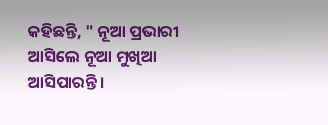କହିଛନ୍ତି, " ନୂଆ ପ୍ରଭାରୀ ଆସିଲେ ନୂଆ ମୁଖିଆ ଆସିପାରନ୍ତି ।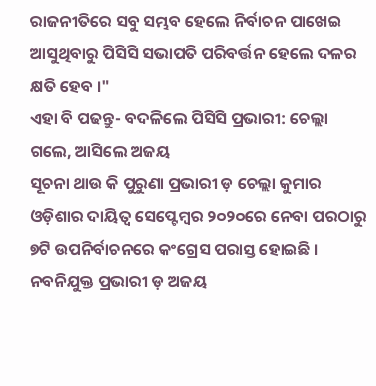ରାଜନୀତିରେ ସବୁ ସମ୍ଭବ ହେଲେ ନିର୍ବାଚନ ପାଖେଇ ଆସୁଥିବାରୁ ପିସିସି ସଭାପତି ପରିବର୍ତ୍ତନ ହେଲେ ଦଳର କ୍ଷତି ହେବ ।"
ଏହା ବି ପଢନ୍ତୁ- ବଦଳିଲେ ପିସିସି ପ୍ରଭାରୀ: ଚେଲ୍ଲା ଗଲେ, ଆସିଲେ ଅଜୟ
ସୂଚନା ଥାଉ କି ପୁରୁଣା ପ୍ରଭାରୀ ଡ଼ ଚେଲ୍ଲା କୁମାର ଓଡ଼ିଶାର ଦାୟିତ୍ବ ସେପ୍ଟେମ୍ବର ୨୦୨୦ରେ ନେବା ପରଠାରୁ ୭ଟି ଉପନିର୍ବାଚନରେ କଂଗ୍ରେସ ପରାସ୍ତ ହୋଇଛି । ନବନିଯୁକ୍ତ ପ୍ରଭାରୀ ଡ଼ ଅଜୟ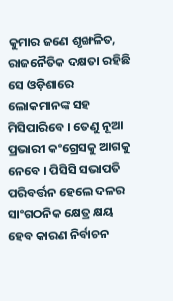କୁମାର ଜଣେ ଶୃଙ୍ଖଳିତ, ରାଜନୈତିକ ଦକ୍ଷତା ରହିଛି ସେ ଓଡ଼ିଶାରେ ଲୋକମାନଙ୍କ ସହ ମିସିପାରିବେ । ତେଣୁ ନୂଆ ପ୍ରଭାରୀ କଂଗ୍ରେସକୁ ଆଗକୁ ନେବେ । ପିସିସି ସଭାପତି ପରିବର୍ତ୍ତନ ହେଲେ ଦଳର ସାଂଗଠନିକ କ୍ଷେତ୍ର କ୍ଷୟ ହେବ କାରଣ ନିର୍ବାଚନ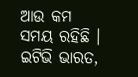ଆଉ କମ ସମୟ ରହିଛି ।
ଇଟିଭି ଭାରତ,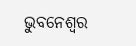ଭୁବନେଶ୍ବର